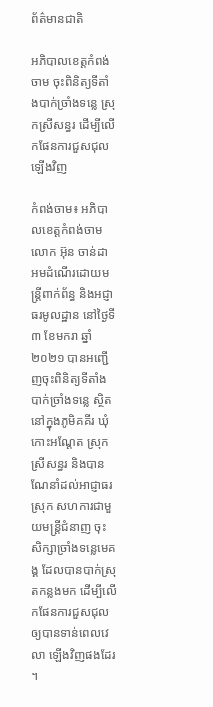ព័ត៌មានជាតិ

អភិបាលខេត្តកំពង់ចាម ចុះពិនិត្យទីតាំងបាក់ច្រាំងទន្លេ ស្រុកស្រីសន្ធរ ដើម្បីលើកផែនការជួសជុលឡើងវិញ

កំពង់ចាម៖ អភិបាលខេត្តកំពង់ចាមលោក អ៊ុន ចាន់ដា អមដំណើរដោយមន្ត្រីពាក់ព័ន្ធ និងអជ្ញាធរមូលដ្ឋាន នៅថ្ងៃទី៣ ខែមករា ឆ្នាំ២០២១ បានអញ្ជើញចុះពិនិត្យទីតាំង បាក់ច្រាំងទន្លេ ស្ថិតនៅក្នុងភូមិគគីរ ឃុំកោះអណ្តែត ស្រុកស្រីសន្ធរ និងបានណែនាំដល់អាជ្ញាធរស្រុក សហការជាមួយមន្ត្រីជំនាញ ចុះសិក្សាច្រាំងទន្លេមេគង្គ ដែលបានបាក់ស្រុតកន្លងមក ដើម្បីលើកផែនការជួសជុល ឲ្យបានទាន់ពេលវេលា ឡើងវិញផងដែរ ។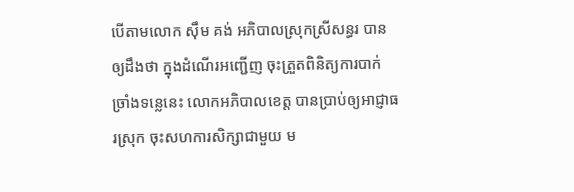បើតាមលោក ស៊ឹម គង់ អភិបាលស្រុកស្រីសន្ធរ បានឲ្យដឹងថា ក្នុងដំណើរអញ្ជើញ ចុះត្រួតពិនិត្យការបាក់ច្រាំងទន្លេនេះ លោកអភិបាលខេត្ត បានប្រាប់ឲ្យអាជ្ញាធរស្រុក ចុះសហការសិក្សាជាមួយ ម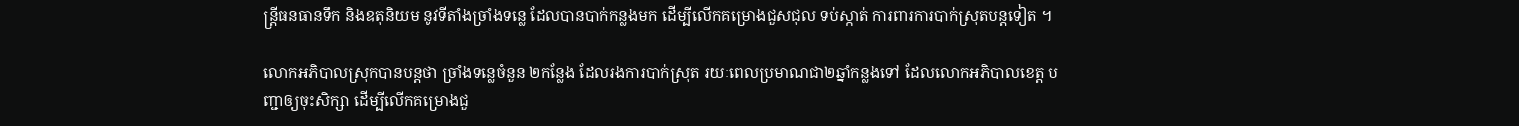ន្ត្រីធនធានទឹក និងឧតុនិយម នូវទីតាំងច្រាំងទន្លេ ដែលបានបាក់កន្លងមក ដើម្បីលើកគម្រោងជួសជុល ទប់ស្កាត់ ការពារការបាក់ស្រុតបន្តទៀត ។

លោកអភិបាលស្រុកបានបន្តថា ច្រាំងទន្លេចំនួន ២កន្លែង ដែលរងការបាក់ស្រុត រយៈពេលប្រមាណជា២ឆ្នាំកន្លងទៅ ដែលលោកអភិបាលខេត្ត បញ្ជាឲ្យចុះសិក្សា ដើម្បីលើកគម្រោងជួ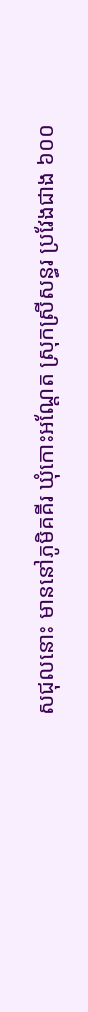សជុលនោះ មាននៅភូមិគគីរ ឃុំកោះអណ្តែត ស្រុកស្រីសន្ធរ ប្រវែងជាង ៦០០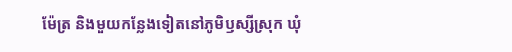ម៉ែត្រ និងមួយកន្លែងទៀតនៅភូមិឫស្សីស្រុក ឃុំ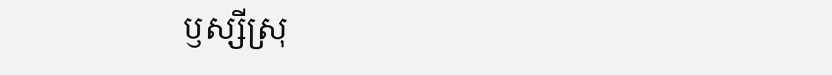ឫស្សីស្រុ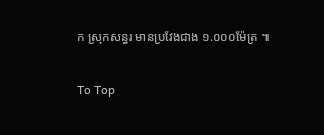ក ស្រុកសន្ធរ មានប្រវែងជាង ១.០០០ម៉ែត្រ ៕

To Top